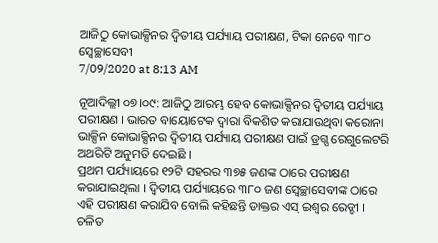ଆଜିଠୁ କୋଭାକ୍ସିନର ଦ୍ବିତୀୟ ପର୍ଯ୍ୟାୟ ପରୀକ୍ଷଣ, ଟିକା ନେବେ ୩୮୦ ସ୍ୱେଚ୍ଛାସେବୀ
7/09/2020 at 8:13 AM

ନୂଆଦିଲ୍ଲୀ ୦୭।୦୯: ଆଜିଠୁ ଆରମ୍ଭ ହେବ କୋଭାକ୍ସିନର ଦ୍ବିତୀୟ ପର୍ଯ୍ୟାୟ ପରୀକ୍ଷଣ । ଭାରତ ବାୟୋଟେକ ଦ୍ବାରା ବିକଶିତ କରାଯାଉଥିବା କରୋନା ଭାକ୍ସିନ କୋଭାକ୍ସିନର ଦ୍ବିତୀୟ ପର୍ଯ୍ୟାୟ ପରୀକ୍ଷଣ ପାଇଁ ଡ୍ରଗ୍ସ ରେଗୁଲେଟରି ଅଥରିଟି ଅନୁମତି ଦେଇଛି ।
ପ୍ରଥମ ପର୍ଯ୍ୟାୟରେ ୧୨ଟି ସହରର ୩୭୫ ଜଣଙ୍କ ଠାରେ ପରୀକ୍ଷଣ କରାଯାଇଥିଲା । ଦ୍ବିତୀୟ ପର୍ଯ୍ୟାୟରେ ୩୮୦ ଜଣ ସ୍ବେଚ୍ଛାସେବୀଙ୍କ ଠାରେ ଏହି ପରୀକ୍ଷଣ କରାଯିବ ବୋଲି କହିଛନ୍ତି ଡାକ୍ତର ଏସ୍ ଇଶ୍ବର ରେଡ୍ଡୀ । ଚଳିତ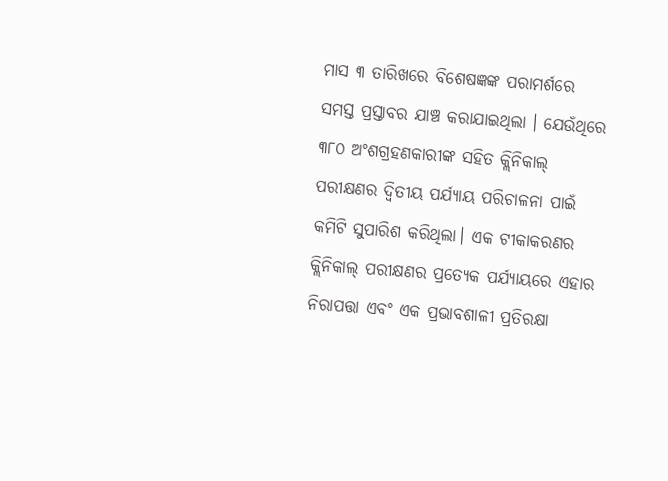ମାସ ୩ ତାରିଖରେ ବିଶେଷଜ୍ଞଙ୍କ ପରାମର୍ଶରେ ସମସ୍ତ ପ୍ରସ୍ତାବର ଯାଞ୍ଚ କରାଯାଇଥିଲା । ଯେଉଁଥିରେ ୩୮୦ ଅଂଶଗ୍ରହଣକାରୀଙ୍କ ସହିତ କ୍ଲିନିକାଲ୍ ପରୀକ୍ଷଣର ଦ୍ୱିତୀୟ ପର୍ଯ୍ୟାୟ ପରିଚାଳନା ପାଇଁ କମିଟି ସୁପାରିଶ କରିଥିଲା। ଏକ ଟୀକାକରଣର କ୍ଲିନିକାଲ୍ ପରୀକ୍ଷଣର ପ୍ରତ୍ୟେକ ପର୍ଯ୍ୟାୟରେ ଏହାର ନିରାପତ୍ତା ଏବଂ ଏକ ପ୍ରଭାବଶାଳୀ ପ୍ରତିରକ୍ଷା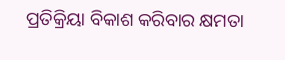ପ୍ରତିକ୍ରିୟା ବିକାଶ କରିବାର କ୍ଷମତା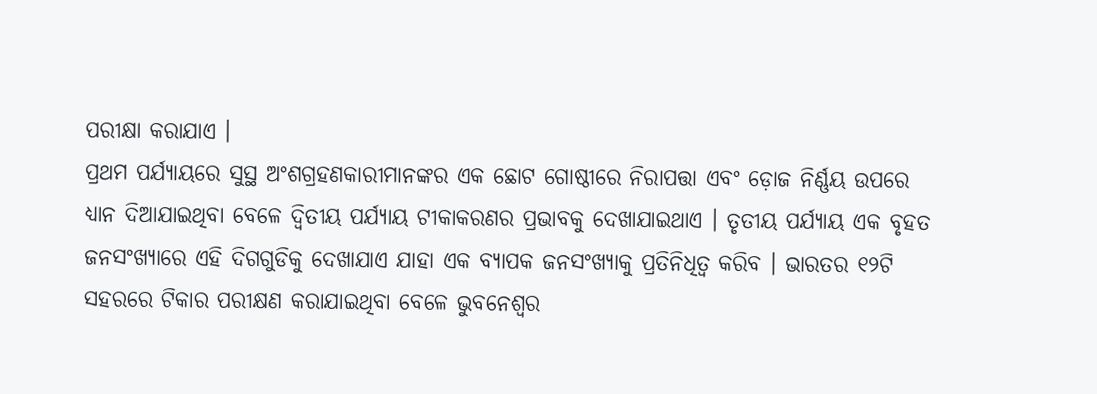ପରୀକ୍ଷା କରାଯାଏ ।
ପ୍ରଥମ ପର୍ଯ୍ୟାୟରେ ସୁସ୍ଥ ଅଂଶଗ୍ରହଣକାରୀମାନଙ୍କର ଏକ ଛୋଟ ଗୋଷ୍ଠୀରେ ନିରାପତ୍ତା ଏବଂ ଡ଼ୋଜ ନିର୍ଣ୍ଣୟ ଉପରେ ଧ୍ୟାନ ଦିଆଯାଇଥିବା ବେଳେ ଦ୍ୱିତୀୟ ପର୍ଯ୍ୟାୟ ଟୀକାକରଣର ପ୍ରଭାବକୁ ଦେଖାଯାଇଥାଏ । ତୃତୀୟ ପର୍ଯ୍ୟାୟ ଏକ ବୃହତ ଜନସଂଖ୍ୟାରେ ଏହି ଦିଗଗୁଡିକୁ ଦେଖାଯାଏ ଯାହା ଏକ ବ୍ୟାପକ ଜନସଂଖ୍ୟାକୁ ପ୍ରତିନିଧିତ୍ୱ କରିବ । ଭାରତର ୧୨ଟି ସହରରେ ଟିକାର ପରୀକ୍ଷଣ କରାଯାଇଥିବା ବେଳେ ଭୁବନେଶ୍ବର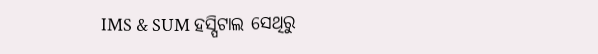IMS & SUM ହସ୍ପିଟାଲ ସେଥିରୁ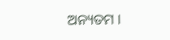ଅନ୍ୟତମ ।